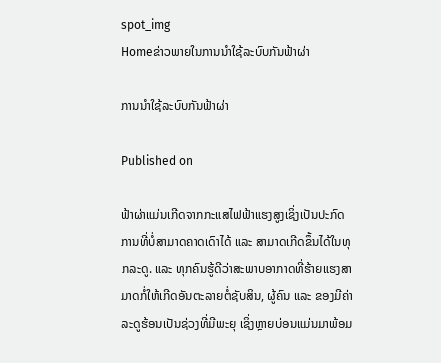spot_img
Homeຂ່າວພາຍໃນການນຳໃຊ້ລະບົບກັນຟ້າຜ່າ

ການນຳໃຊ້ລະບົບກັນຟ້າຜ່າ

Published on

ຟ້າຜ່າແມ່ນເກີດຈາກກະແສໄຟຟ້າແຮງສູງເຊິ່ງເປັນປະກົດການທີ່ບໍ່ສາມາດຄາດເດົາໄດ້ ແລະ ສາມາດເກີດຂຶ້ນໄດ້ໃນທຸກລະດູ. ແລະ ທຸກຄົນຮູ້ດີວ່າສະພາບອາກາດທີ່ຮ້າຍແຮງສາມາດກໍ່ໃຫ້ເກີດອັນຕະລາຍຕໍ່ຊັບສິນ, ຜູ້ຄົນ ແລະ ຂອງມີຄ່າ ລະດູຮ້ອນເປັນຊ່ວງທີ່ມີພະຍຸ ເຊິ່ງຫຼາຍບ່ອນແມ່ນມາພ້ອມ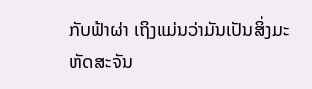ກັບຟ້າຜ່າ ເຖິງແມ່ນວ່າມັນເປັນສິ່ງມະຫັດສະຈັນ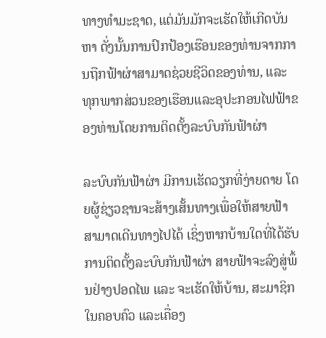ທາງທໍາມະຊາດ, ແຕ່ມັນມັກຈະເຮັດໃຫ້ເກີດບັນຫາ ດັ່ງນັ້ນການປົກປ້ອງເຮືອນຂອງທ່ານຈາກການຖືກຟ້າຜ່າສາມາດຊ່ວຍຊີວິດຂອງທ່ານ, ແລະ ທຸກພາກສ່ວນຂອງເຮືອນແລະອຸປະກອນໄຟຟ້າຂອງທ່ານໂດຍການຕິດຕັ້ງລະບົບກັນຟ້າຜ່າ

ລະບົບກັນຟ້າຜ່າ ມີການເຮັດວຽກທີ່ງ່າຍດາຍ ໂດຍຜູ້ຊ່ຽວຊານຈະສ້າງເສັ້ນທາງເພື່ອໃຫ້ສາຍຟ້າສາມາດເດີນທາງໄປໄດ້ ເຊິ່ງຫາກບ້ານໃດທີ່ໄດ້ຮັບການຕິດຕັ້ງລະບົບກັນຟ້າຜ່າ ສາຍຟ້າຈະລົງສູ່ພຶ້ນຢ່າງປອດໄພ ແລະ ຈະເຮັດໃຫ້ບ້ານ, ສະມາຊິກໃນຄອບຄົວ ແລະເຄື່ອງ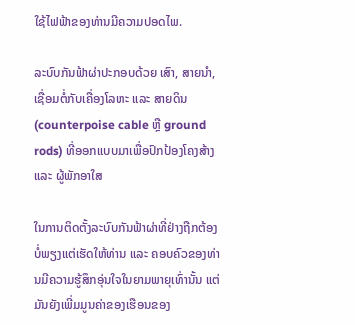ໃຊ້ໄຟຟ້າຂອງທ່ານມີຄວາມປອດໄພ.

ລະບົບກັນຟ້າຜ່າປະກອບດ້ວຍ ເສົາ, ສາຍນຳ, ເຊື່ອມຕໍ່ກັບເຄື່ອງໂລຫະ ແລະ ສາຍດິນ (counterpoise cable ຫຼື ground rods) ທີ່ອອກແບບມາເພື່ອປົກປ້ອງໂຄງສ້າງ ແລະ ຜູ້ພັກອາໃສ

ໃນການຕິດຕັ້ງລະບົບກັນຟ້າຜ່າທີ່ຢ່າງຖືກຕ້ອງບໍ່ພຽງແຕ່ເຮັດໃຫ້ທ່ານ ແລະ ຄອບຄົວຂອງທ່ານມີຄວາມຮູ້ສຶກອຸ່ນໃຈໃນຍາມພາຍຸເທົ່ານັ້ນ ແຕ່ມັນຍັງເພີ່ມມູນຄ່າຂອງເຮືອນຂອງ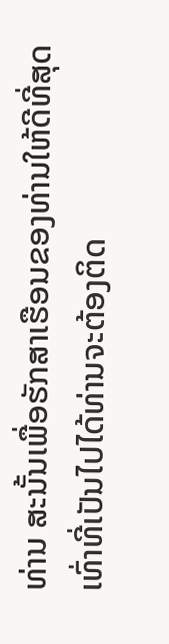ທ່ານ ສະນັ້ນເພື່ອຮັກສາເຮືອນຂອງທ່ານໃຫ້ດີທີ່ສຸດເທົ່າທີ່ເປັນໄປໄດ້ທ່ານຈະຕ້ອງຕິດ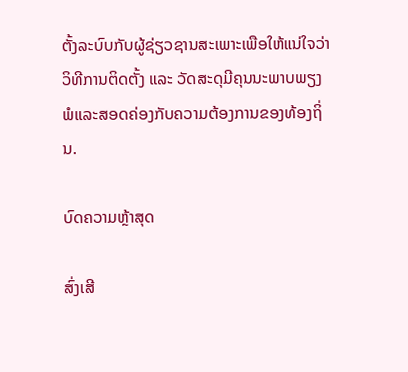ຕັ້ງລະບົບກັບຜູ້ຊ່ຽວຊານສະເພາະເພືອໃຫ້ແນ່ໃຈວ່າວິທີການຕິດຕັ້ງ ແລະ ວັດສະດຸມີຄຸນນະພາບພຽງພໍແລະສອດຄ່ອງກັບຄວາມຕ້ອງການຂອງທ້ອງຖິ່ນ.

ບົດຄວາມຫຼ້າສຸດ

ສົ່ງເສີ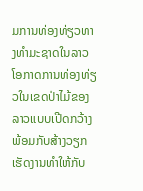ມການທ່ອງທ່ຽວທາງທຳມະຊາດໃນລາວ ໂອກາດການທ່ອງທ່ຽວໃນເຂດປ່າໄມ້ຂອງລາວແບບເປີດກວ້າງ ພ້ອມກັບສ້າງວຽກເຮັດງານທຳໃຫ້ກັບ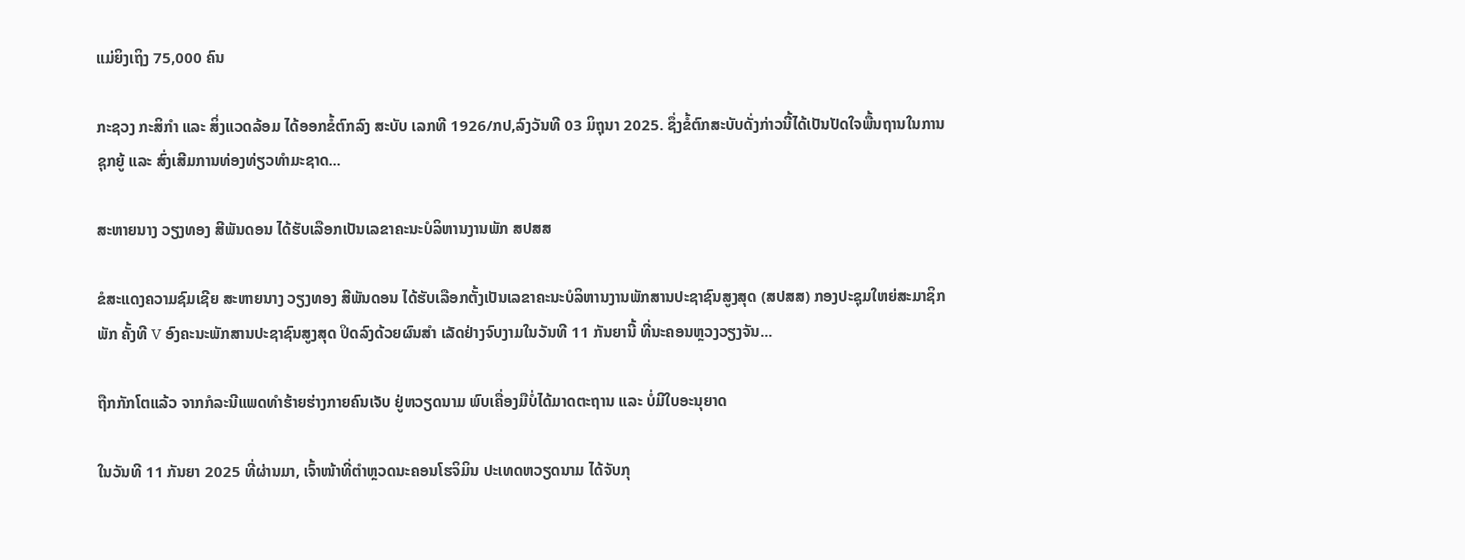ແມ່ຍິງເຖິງ 75,000 ຄົນ

ກະຊວງ ກະສິກໍາ ແລະ ສິ່ງແວດລ້ອມ ໄດ້ອອກຂໍ້ຕົກລົງ ສະບັບ ເລກທີ 1926/ກປ,ລົງວັນທີ 03 ມິຖຸນາ 2025. ຊຶ່ງຂໍ້ຕົກສະບັບດັ່ງກ່າວນີ້ໄດ້ເປັນປັດໃຈພື້ນຖານໃນການຊຸກຍູ້ ແລະ ສົ່ງເສີມການທ່ອງທ່ຽວທຳມະຊາດ...

ສະຫາຍນາງ ວຽງທອງ ສີພັນດອນ ໄດ້ຮັບເລືອກເປັນເລຂາຄະນະບໍລິຫານງານພັກ ສປສສ

ຂໍສະແດງຄວາມຊົມເຊີຍ ສະຫາຍນາງ ວຽງທອງ ສີພັນດອນ ໄດ້ຮັບເລືອກຕັ້ງເປັນເລຂາຄະນະບໍລິຫານງານພັກສານປະຊາຊົນສູງສຸດ (ສປສສ) ກອງປະຊຸມໃຫຍ່ສະມາຊິກພັກ ຄັ້ງທີ V ອົງຄະນະພັກສານປະຊາຊົນສູງສຸດ ປິດລົງດ້ວຍຜົນສຳ ເລັດຢ່າງຈົບງາມໃນວັນທີ 11 ກັນຍານີ້ ທີ່ນະຄອນຫຼວງວຽງຈັນ...

ຖືກກັກໂຕແລ້ວ ຈາກກໍລະນີແພດທຳຮ້າຍຮ່າງກາຍຄົນເຈັບ ຢູ່ຫວຽດນາມ ພົບເຄື່ອງມືບໍ່ໄດ້ມາດຕະຖານ ແລະ ບໍ່ມີໃບອະນຸຍາດ

ໃນວັນທີ 11 ກັນຍາ 2025 ທີ່ຜ່ານມາ, ເຈົ້າໜ້າທີ່ຕຳຫຼວດນະຄອນໂຮຈິມິນ ປະເທດຫວຽດນາມ ໄດ້ຈັບກຸ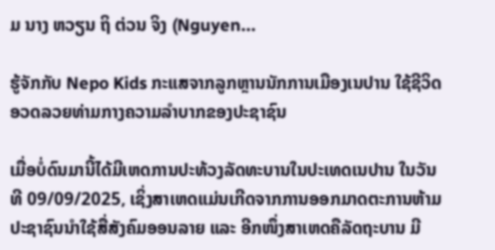ມ ນາງ ຫວຽນ ຖິ ຕ່ວນ ຈິງ (Nguyen...

ຮູ້ຈັກກັບ Nepo Kids ກະແສຈາກລູກຫຼານນັກການເມືອງເນປານ ໃຊ້ຊີວິດອວດລວຍທ່າມກາງຄວາມລຳບາກຂອງປະຊາຊົນ

ເມື່ອບໍ່ດົນມານີ້ໄດ້ມີເຫດການປະທ້ວງລັດທະບານໃນປະເທດເນປານ ໃນວັນທີ 09/09/2025, ເຊິ່ງສາເຫດແມ່ນເກີດຈາກການອອກມາດຕະການຫ້າມປະຊາຊົນນໍາໃຊ້ສື່ສັງຄົມອອນລາຍ ແລະ ອີກໜຶ່ງສາເຫດຄືລັດຖະບານ ມີ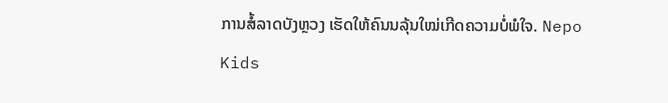ການສໍ້ລາດບັງຫຼວງ ເຮັດໃຫ້ຄົນນລຸ້ນໃໝ່ເກີດຄວາມບໍ່ພໍໃຈ. Nepo Kids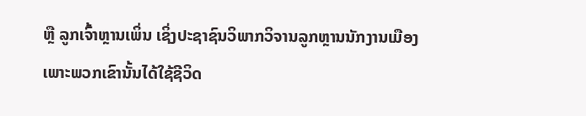ຫຼື ລູກເຈົ້າຫຼານເພິ່ນ ເຊິ່ງປະຊາຊົນວິພາກວິຈານລູກຫຼານນັກງານເມືອງ ເພາະພວກເຂົານັ້ນໄດ້ໃຊ້ຊີວິດ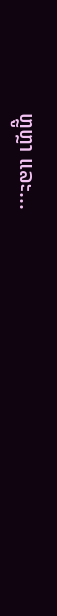ຫຼູຫຼາ ແລະ...